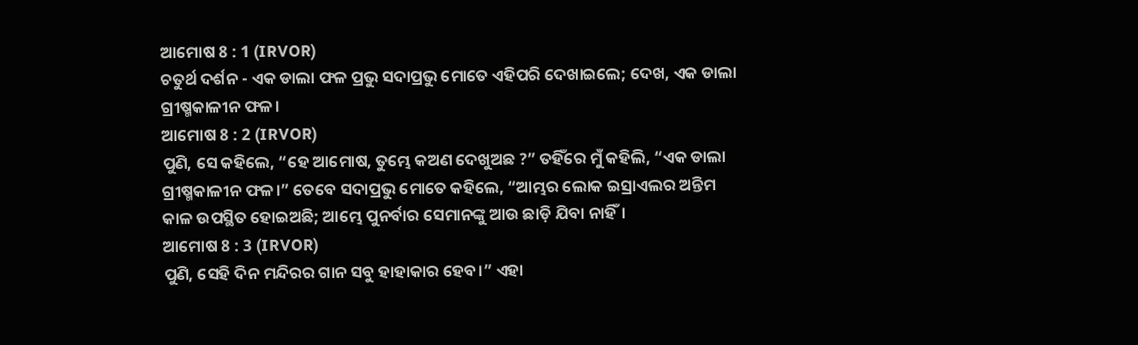ଆମୋଷ 8 : 1 (IRVOR)
ଚତୁର୍ଥ ଦର୍ଶନ - ଏକ ଡାଲା ଫଳ ପ୍ରଭୁ ସଦାପ୍ରଭୁ ମୋତେ ଏହିପରି ଦେଖାଇଲେ; ଦେଖ, ଏକ ଡାଲା ଗ୍ରୀଷ୍ମକାଳୀନ ଫଳ।
ଆମୋଷ 8 : 2 (IRVOR)
ପୁଣି, ସେ କହିଲେ, “ହେ ଆମୋଷ, ତୁମ୍ଭେ କଅଣ ଦେଖୁଅଛ ?” ତହିଁରେ ମୁଁ କହିଲି, “ଏକ ଡାଲା ଗ୍ରୀଷ୍ମକାଳୀନ ଫଳ।” ତେବେ ସଦାପ୍ରଭୁ ମୋତେ କହିଲେ, “ଆମ୍ଭର ଲୋକ ଇସ୍ରାଏଲର ଅନ୍ତିମ କାଳ ଉପସ୍ଥିତ ହୋଇଅଛି; ଆମ୍ଭେ ପୁନର୍ବାର ସେମାନଙ୍କୁ ଆଉ ଛାଡ଼ି ଯିବା ନାହିଁ।
ଆମୋଷ 8 : 3 (IRVOR)
ପୁଣି, ସେହି ଦିନ ମନ୍ଦିରର ଗାନ ସବୁ ହାହାକାର ହେବ।” ଏହା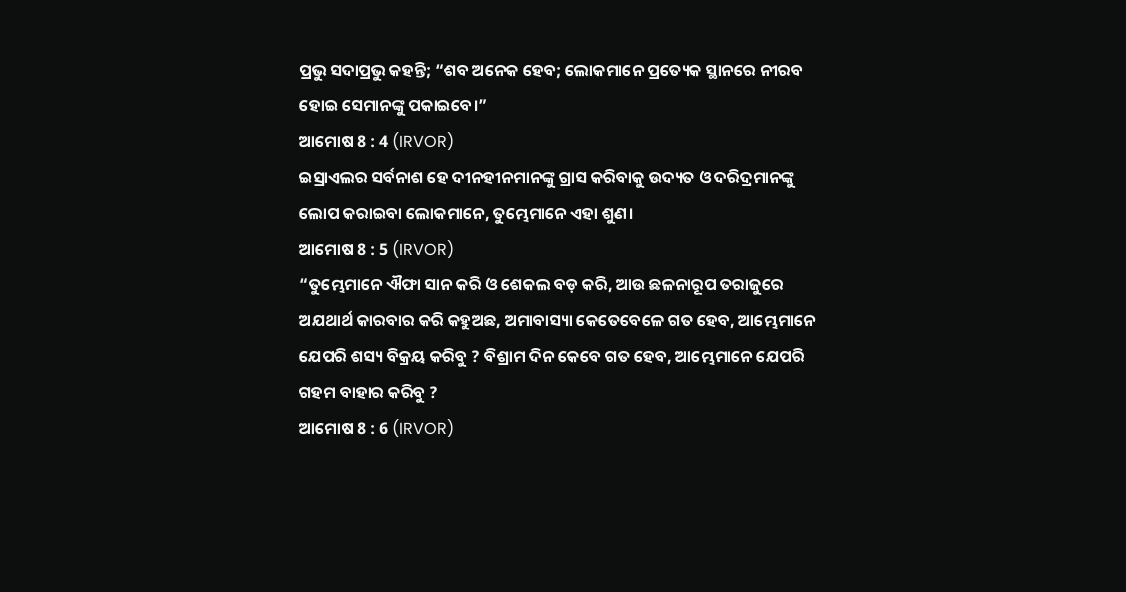ପ୍ରଭୁ ସଦାପ୍ରଭୁ କହନ୍ତି; “ଶବ ଅନେକ ହେବ; ଲୋକମାନେ ପ୍ରତ୍ୟେକ ସ୍ଥାନରେ ନୀରବ ହୋଇ ସେମାନଙ୍କୁ ପକାଇବେ।”
ଆମୋଷ 8 : 4 (IRVOR)
ଇସ୍ରାଏଲର ସର୍ବନାଶ ହେ ଦୀନହୀନମାନଙ୍କୁ ଗ୍ରାସ କରିବାକୁ ଉଦ୍ୟତ ଓ ଦରିଦ୍ରମାନଙ୍କୁ ଲୋପ କରାଇବା ଲୋକମାନେ, ତୁମ୍ଭେମାନେ ଏହା ଶୁଣ।
ଆମୋଷ 8 : 5 (IRVOR)
“ତୁମ୍ଭେମାନେ ଐଫା ସାନ କରି ଓ ଶେକଲ ବଡ଼ କରି, ଆଉ ଛଳନାରୂପ ତରାଜୁରେ ଅଯଥାର୍ଥ କାରବାର କରି କହୁଅଛ, ଅମାବାସ୍ୟା କେତେବେଳେ ଗତ ହେବ, ଆମ୍ଭେମାନେ ଯେପରି ଶସ୍ୟ ବିକ୍ରୟ କରିବୁ ? ବିଶ୍ରାମ ଦିନ କେବେ ଗତ ହେବ, ଆମ୍ଭେମାନେ ଯେପରି ଗହମ ବାହାର କରିବୁ ?
ଆମୋଷ 8 : 6 (IRVOR)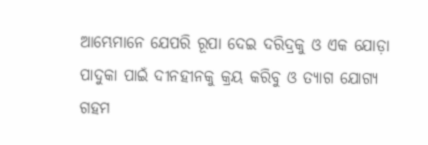ଆମ୍ଭେମାନେ ଯେପରି ରୂପା ଦେଇ ଦରିଦ୍ରକୁ ଓ ଏକ ଯୋଡ଼ା ପାଦୁକା ପାଇଁ ଦୀନହୀନକୁ କ୍ରୟ କରିବୁ ଓ ତ୍ୟାଗ ଯୋଗ୍ୟ ଗହମ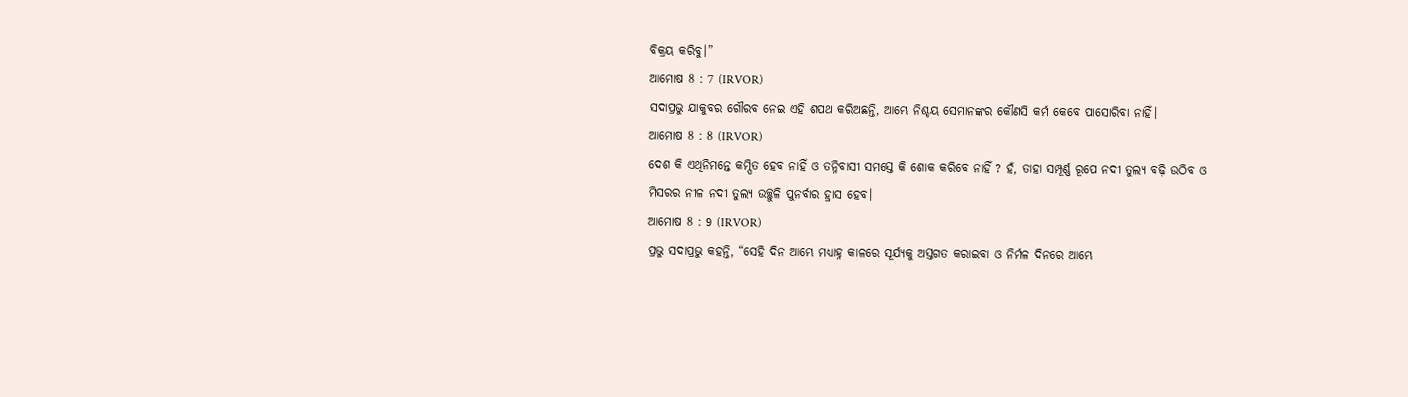ବିକ୍ରୟ କରିବୁ।”
ଆମୋଷ 8 : 7 (IRVOR)
ସଦାପ୍ରଭୁ ଯାକୁବର ଗୌରବ ନେଇ ଏହି ଶପଥ କରିଅଛନ୍ତି, ଆମ୍ଭେ ନିଶ୍ଚୟ ସେମାନଙ୍କର କୌଣସି କର୍ମ କେବେ ପାସୋରିବା ନାହିଁ।
ଆମୋଷ 8 : 8 (IRVOR)
ଦେଶ କି ଏଥିନିମନ୍ତେ କମ୍ପିତ ହେବ ନାହିଁ ଓ ତନ୍ନିବାସୀ ସମସ୍ତେ କି ଶୋକ କରିବେ ନାହିଁ ? ହଁ, ତାହା ସମ୍ପୂର୍ଣ୍ଣ ରୂପେ ନଦୀ ତୁଲ୍ୟ ବଢ଼ି ଉଠିବ ଓ ମିସରର ନୀଳ ନଦୀ ତୁଲ୍ୟ ଉଚ୍ଛୁଳି ପୁନର୍ବାର ହ୍ରାସ ହେବ।
ଆମୋଷ 8 : 9 (IRVOR)
ପ୍ରଭୁ ସଦାପ୍ରଭୁ କହନ୍ତି, “ସେହି ଦିନ ଆମ୍ଭେ ମଧ୍ୟାହ୍ନ କାଳରେ ସୂର୍ଯ୍ୟକୁ ଅସ୍ତଗତ କରାଇବା ଓ ନିର୍ମଳ ଦିନରେ ଆମ୍ଭେ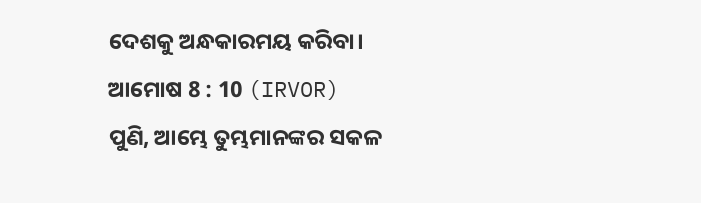ଦେଶକୁ ଅନ୍ଧକାରମୟ କରିବା।
ଆମୋଷ 8 : 10 (IRVOR)
ପୁଣି, ଆମ୍ଭେ ତୁମ୍ଭମାନଙ୍କର ସକଳ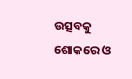ଉତ୍ସବକୁ ଶୋକରେ ଓ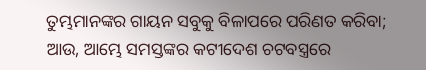ତୁମ୍ଭମାନଙ୍କର ଗାୟନ ସବୁକୁ ବିଳାପରେ ପରିଣତ କରିବା; ଆଉ, ଆମ୍ଭେ ସମସ୍ତଙ୍କର କଟୀଦେଶ ଚଟବସ୍ତ୍ରରେ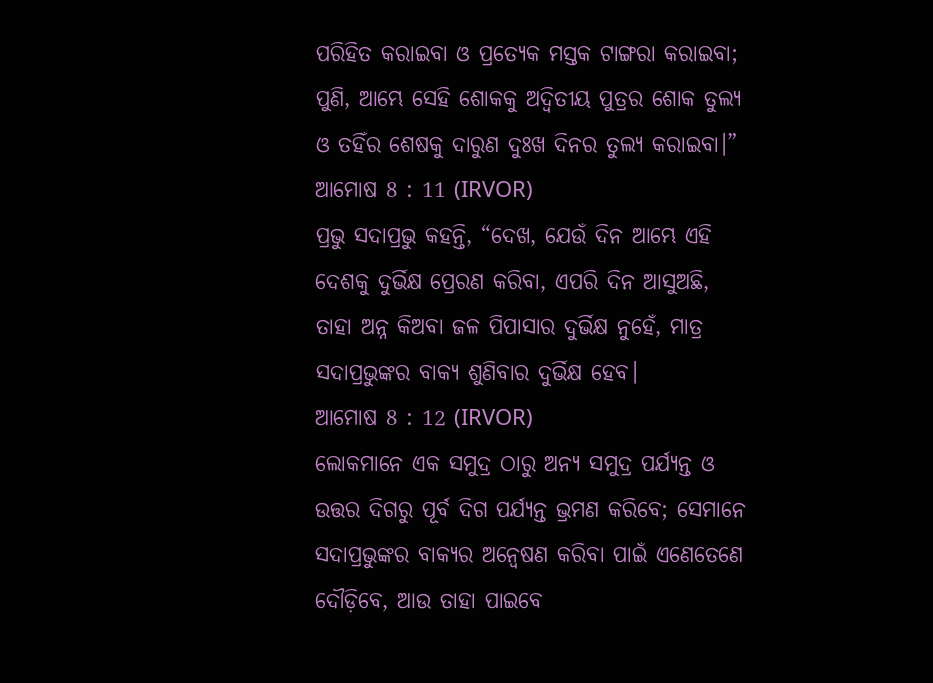ପରିହିତ କରାଇବା ଓ ପ୍ରତ୍ୟେକ ମସ୍ତକ ଟାଙ୍ଗରା କରାଇବା; ପୁଣି, ଆମ୍ଭେ ସେହି ଶୋକକୁ ଅଦ୍ୱିତୀୟ ପୁତ୍ରର ଶୋକ ତୁଲ୍ୟ ଓ ତହିଁର ଶେଷକୁ ଦାରୁଣ ଦୁଃଖ ଦିନର ତୁଲ୍ୟ କରାଇବା।”
ଆମୋଷ 8 : 11 (IRVOR)
ପ୍ରଭୁ ସଦାପ୍ରଭୁ କହନ୍ତି, “ଦେଖ, ଯେଉଁ ଦିନ ଆମ୍ଭେ ଏହି ଦେଶକୁ ଦୁର୍ଭିକ୍ଷ ପ୍ରେରଣ କରିବା, ଏପରି ଦିନ ଆସୁଅଛି, ତାହା ଅନ୍ନ କିଅବା ଜଳ ପିପାସାର ଦୁର୍ଭିକ୍ଷ ନୁହେଁ, ମାତ୍ର ସଦାପ୍ରଭୁଙ୍କର ବାକ୍ୟ ଶୁଣିବାର ଦୁର୍ଭିକ୍ଷ ହେବ।
ଆମୋଷ 8 : 12 (IRVOR)
ଲୋକମାନେ ଏକ ସମୁଦ୍ର ଠାରୁ ଅନ୍ୟ ସମୁଦ୍ର ପର୍ଯ୍ୟନ୍ତ ଓ ଉତ୍ତର ଦିଗରୁ ପୂର୍ବ ଦିଗ ପର୍ଯ୍ୟନ୍ତ ଭ୍ରମଣ କରିବେ; ସେମାନେ ସଦାପ୍ରଭୁଙ୍କର ବାକ୍ୟର ଅନ୍ଵେଷଣ କରିବା ପାଇଁ ଏଣେତେଣେ ଦୌଡ଼ିବେ, ଆଉ ତାହା ପାଇବେ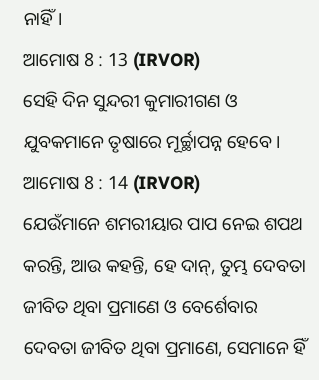ନାହିଁ।
ଆମୋଷ 8 : 13 (IRVOR)
ସେହି ଦିନ ସୁନ୍ଦରୀ କୁମାରୀଗଣ ଓ ଯୁବକମାନେ ତୃଷାରେ ମୂର୍ଚ୍ଛାପନ୍ନ ହେବେ।
ଆମୋଷ 8 : 14 (IRVOR)
ଯେଉଁମାନେ ଶମରୀୟାର ପାପ ନେଇ ଶପଥ କରନ୍ତି, ଆଉ କହନ୍ତି, ହେ ଦାନ୍, ତୁମ୍ଭ ଦେବତା ଜୀବିତ ଥିବା ପ୍ରମାଣେ ଓ ବେର୍ଶେବାର ଦେବତା ଜୀବିତ ଥିବା ପ୍ରମାଣେ, ସେମାନେ ହିଁ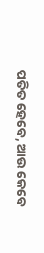ପତିତ ହେବେ, ଆଉ କେବେ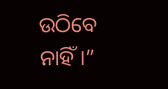ଉଠିବେ ନାହିଁ।”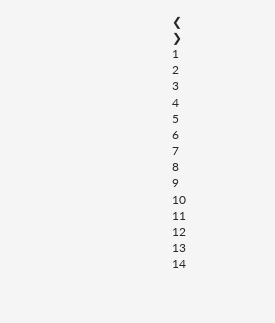❮
❯
1
2
3
4
5
6
7
8
9
10
11
12
13
14